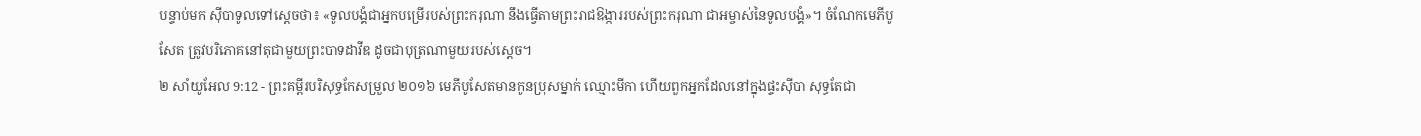បន្ទាប់មក ស៊ីបាទូលទៅស្តេចថា៖ «ទូលបង្គំជាអ្នកបម្រើរបស់ព្រះករុណា នឹងធ្វើតាមព្រះរាជឱង្ការរបស់ព្រះករុណា ជាអម្ចាស់នៃទូលបង្គំ»។ ចំណែកមេភីបូសែត ត្រូវបរិភោគនៅតុជាមួយព្រះបាទដាវីឌ ដូចជាបុត្រណាមួយរបស់ស្តេច។
២ សាំយូអែល 9:12 - ព្រះគម្ពីរបរិសុទ្ធកែសម្រួល ២០១៦ មេភីបូសែតមានកូនប្រុសម្នាក់ ឈ្មោះមីកា ហើយពួកអ្នកដែលនៅក្នុងផ្ទះស៊ីបា សុទ្ធតែជា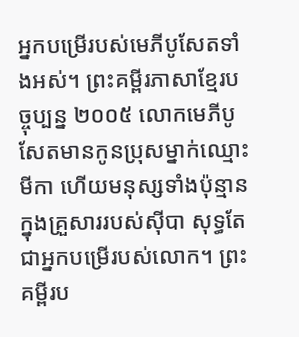អ្នកបម្រើរបស់មេភីបូសែតទាំងអស់។ ព្រះគម្ពីរភាសាខ្មែរបច្ចុប្បន្ន ២០០៥ លោកមេភីបូសែតមានកូនប្រុសម្នាក់ឈ្មោះមីកា ហើយមនុស្សទាំងប៉ុន្មានក្នុងគ្រួសាររបស់ស៊ីបា សុទ្ធតែជាអ្នកបម្រើរបស់លោក។ ព្រះគម្ពីរប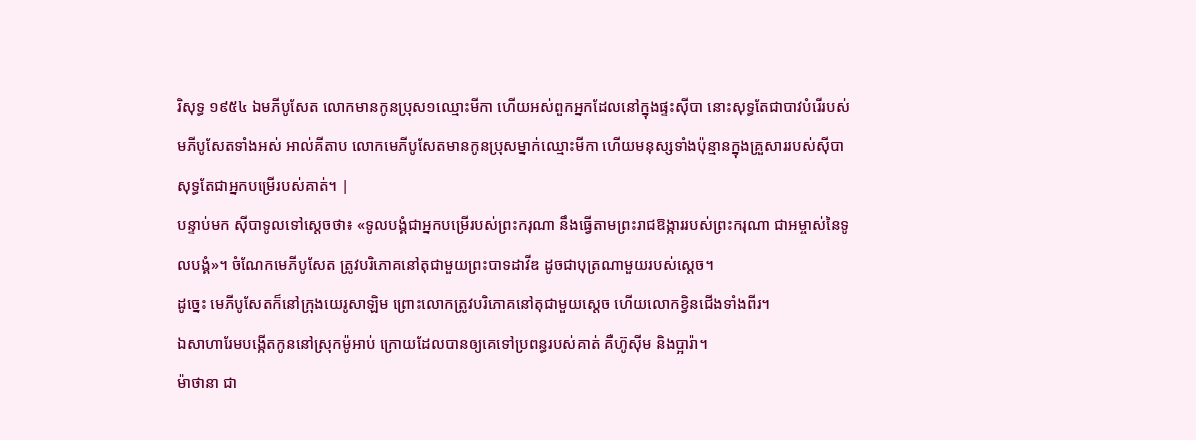រិសុទ្ធ ១៩៥៤ ឯមភីបូសែត លោកមានកូនប្រុស១ឈ្មោះមីកា ហើយអស់ពួកអ្នកដែលនៅក្នុងផ្ទះស៊ីបា នោះសុទ្ធតែជាបាវបំរើរបស់មភីបូសែតទាំងអស់ អាល់គីតាប លោកមេភីបូសែតមានកូនប្រុសម្នាក់ឈ្មោះមីកា ហើយមនុស្សទាំងប៉ុន្មានក្នុងគ្រួសាររបស់ស៊ីបា សុទ្ធតែជាអ្នកបម្រើរបស់គាត់។ |
បន្ទាប់មក ស៊ីបាទូលទៅស្តេចថា៖ «ទូលបង្គំជាអ្នកបម្រើរបស់ព្រះករុណា នឹងធ្វើតាមព្រះរាជឱង្ការរបស់ព្រះករុណា ជាអម្ចាស់នៃទូលបង្គំ»។ ចំណែកមេភីបូសែត ត្រូវបរិភោគនៅតុជាមួយព្រះបាទដាវីឌ ដូចជាបុត្រណាមួយរបស់ស្តេច។
ដូច្នេះ មេភីបូសែតក៏នៅក្រុងយេរូសាឡិម ព្រោះលោកត្រូវបរិភោគនៅតុជាមួយស្តេច ហើយលោកខ្វិនជើងទាំងពីរ។
ឯសាហារែមបង្កើតកូននៅស្រុកម៉ូអាប់ ក្រោយដែលបានឲ្យគេទៅប្រពន្ធរបស់គាត់ គឺហ៊ូស៊ីម និងប្អារ៉ា។
ម៉ាថានា ជា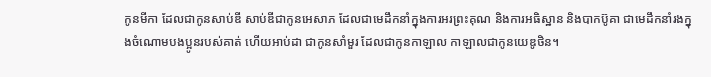កូនមីកា ដែលជាកូនសាប់ឌី សាប់ឌីជាកូនអេសាភ ដែលជាមេដឹកនាំក្នុងការអរព្រះគុណ និងការអធិស្ឋាន និងបាកប៊ូគា ជាមេដឹកនាំរងក្នុងចំណោមបងប្អូនរបស់គាត់ ហើយអាប់ដា ជាកូនសាំមួរ ដែលជាកូនកាឡាល កាឡាលជាកូនយេឌូថិន។